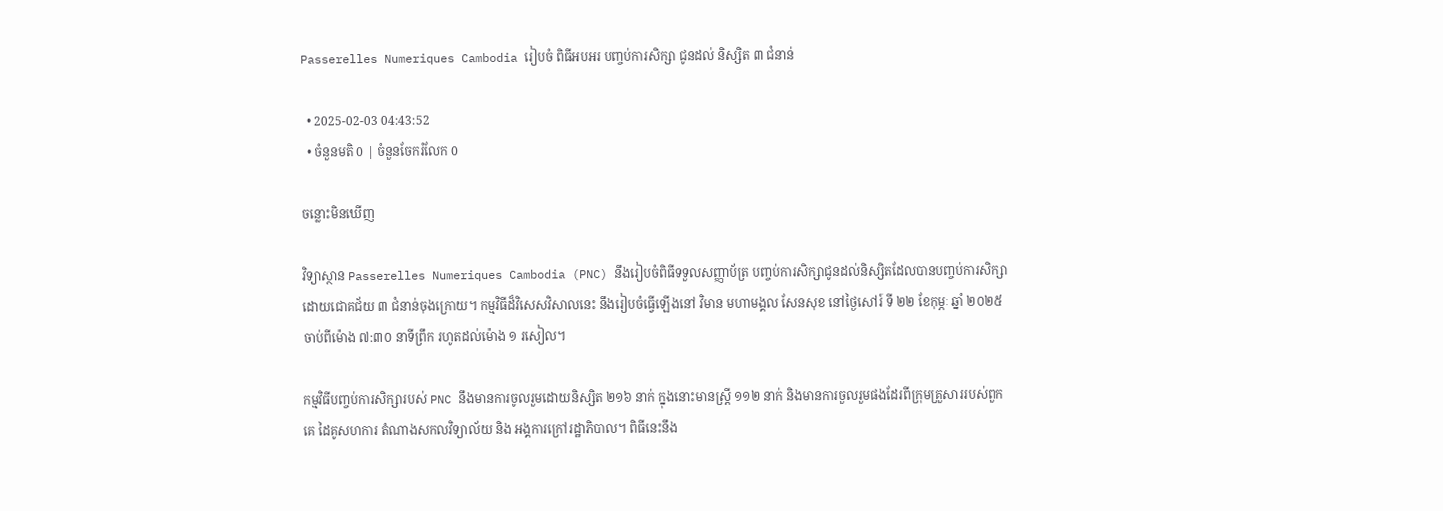Passerelles Numeriques Cambodia រៀបចំ ពិធីអបអរ បញ្ចប់ការសិក្សា ជូនដល់ និស្សិត ៣ ជំនាន់

  • 2025-02-03 04:43:52
  • ចំនួនមតិ 0 | ចំនួនចែករំលែក 0

ចន្លោះមិនឃើញ

វិទ្យាស្ថាន Passerelles Numeriques Cambodia (PNC) នឹងរៀបចំពិធីទទួលសញ្ញាប័ត្រ បញ្ចប់ការសិក្សាជូនដល់និស្សិតដែលបានបញ្ចប់ការសិក្សាដោយជោគជ័យ ៣ ជំនាន់ចុងក្រោយ។ កម្មវិធីដ៏វិសេសវិសាលនេះ នឹងរៀបចំធ្វើឡើងនៅ វិមាន មហាមង្គល សែនសុខ នៅថ្ងៃសៅរ៍ ទី ២២ ខែកុម្ភៈ ឆ្នាំ ២០២៥ ចាប់ពីម៉ោង ៧:៣០ នាទីព្រឹក រហូតដល់ម៉ោង ១ រសៀល។

កម្មវិធីបញ្ចប់ការសិក្សារបស់ PNC នឹងមានការចូលរួមដោយនិស្សិត ២១៦ នាក់ ក្នុងនោះមានស្រ្តី ១១២ នាក់ និងមានការចួលរួមផងដែរពីក្រុមគ្រួសាររបស់ពួកគេ ដៃគូសហការ តំណាងសកលវិទ្យាល័យ និង អង្គការក្រៅរដ្ឋាភិបាល។ ពិធីនេះនឹង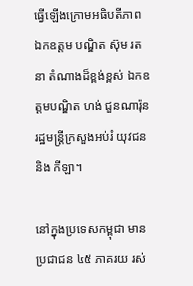ធ្វើឡើងក្រោមអធិបតីភាព ឯកឧត្តម បណ្ឌិត ស៊ុម រតនា តំណាងដ៏ខ្ពង់ខ្ពស់ ឯកឧត្តមបណ្ឌិត ហង់ ជួនណារ៉ុន រដ្ឋមន្រ្តីក្រសួងអប់រំ យុវជន និង កីឡា។

នៅក្នុងប្រទេសកម្ពុជា មានប្រជាជន ៤៥ ភាគរយ រស់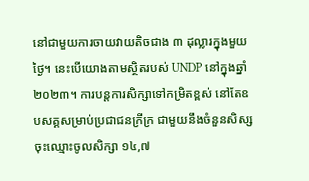នៅជាមួយការចាយវាយតិចជាង ៣ ដុល្លារក្នុងមួយថ្ងៃ។ នេះបើយោងតាមស្ថិតរបស់ UNDP នៅក្នុងឆ្នាំ ២០២៣។ ការបន្តការសិក្សាទៅកម្រិតខ្ពស់ នៅតែឧបសគ្គសម្រាប់ប្រជាជនក្រីក្រ ជាមួយនឹងចំនួនសិស្សចុះឈ្មោះចូលសិក្សា ១៤,៧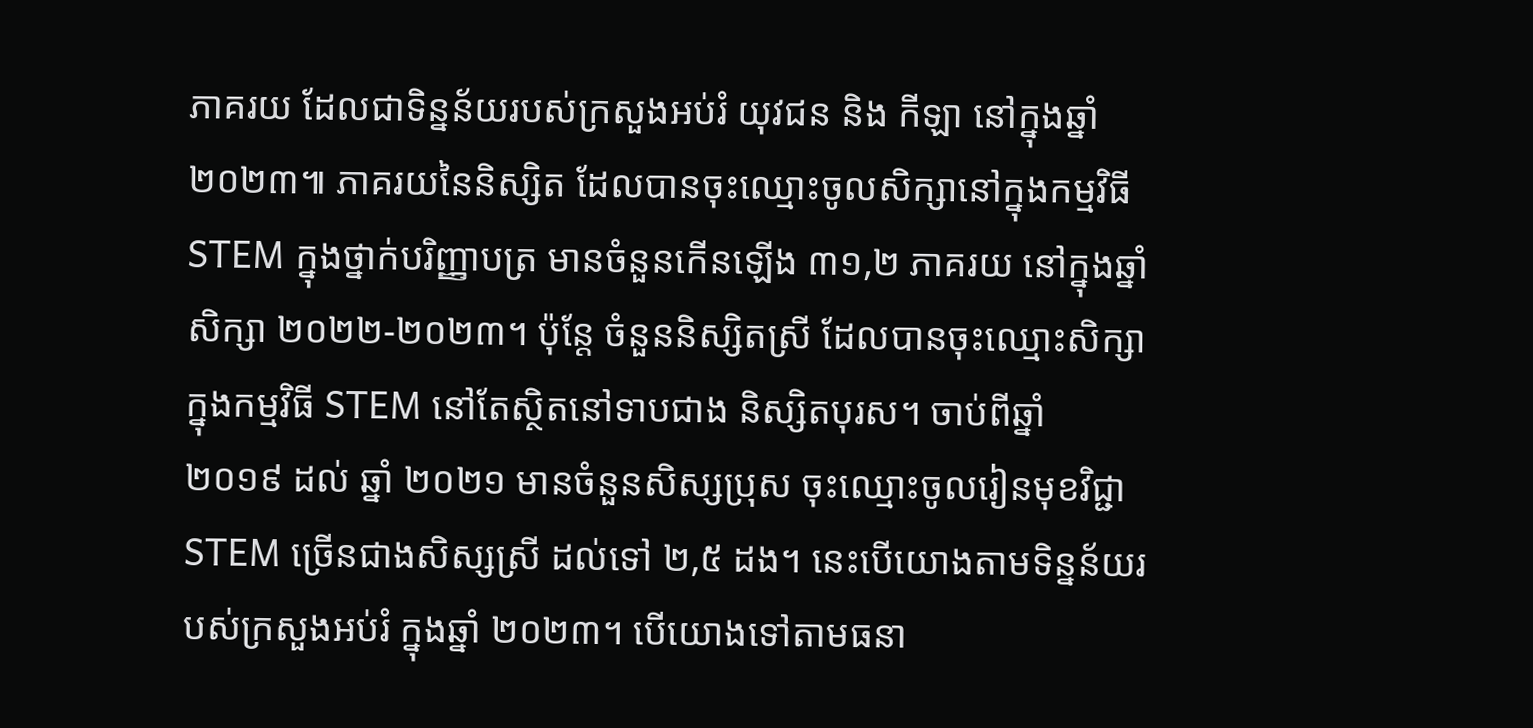ភាគរយ ដែលជាទិន្នន័យរបស់ក្រសួងអប់រំ យុវជន និង កីឡា នៅក្នុងឆ្នាំ ២០២៣៕ ភាគរយនៃនិស្សិត ដែលបានចុះឈ្មោះចូលសិក្សានៅក្នុងកម្មវិធី STEM ក្នុងថ្នាក់បរិញ្ញាបត្រ មានចំនួនកើនឡើង ៣១,២ ភាគរយ នៅក្នុងឆ្នាំសិក្សា ២០២២-២០២៣។ ប៉ុន្តែ ចំនួននិស្សិតស្រី ដែលបានចុះឈ្មោះសិក្សាក្នុងកម្មវិធី STEM នៅតែស្ថិតនៅទាបជាង និស្សិតបុរស។ ចាប់ពីឆ្នាំ ២០១៩ ដល់ ឆ្នាំ ២០២១ មានចំនួនសិស្សប្រុស ចុះឈ្មោះចូលរៀនមុខវិជ្ជា STEM ច្រើនជាងសិស្សស្រី ដល់ទៅ ២,៥ ដង។ នេះបើយោងតាមទិន្នន័យរបស់ក្រសួងអប់រំ ក្នុងឆ្នាំ ២០២៣។ បើយោងទៅតាមធនា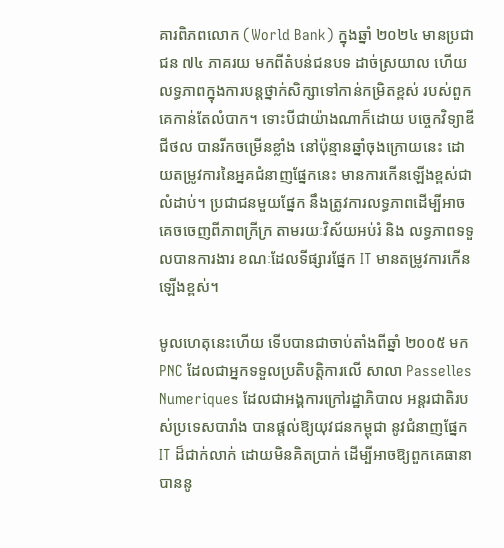គារពិភពលោក (World Bank) ក្នុងឆ្នាំ ២០២៤ មានប្រជាជន ៧៤ ភាគរយ មកពីតំបន់ជនបទ ដាច់ស្រយាល ហើយលទ្ធភាពក្នុងការបន្តថ្នាក់សិក្សាទៅកាន់កម្រិតខ្ពស់ របស់ពួកគេកាន់តែលំបាក។ ទោះបីជាយ៉ាងណាក៏ដោយ បច្ចេកវិទ្យាឌីជីថល បានរីកចម្រើនខ្លាំង នៅប៉ុន្មានឆ្នាំចុងក្រោយនេះ ដោយតម្រូវការនៃអ្នគជំនាញផ្នែកនេះ មានការកើនឡើងខ្ពស់ជាលំដាប់។ ប្រជាជនមួយផ្នែក នឹងត្រូវការលទ្ធភាពដើម្បីអាចគេចចេញពីភាពក្រីក្រ តាមរយៈវិស័យអប់រំ និង លទ្ធភាពទទួលបានការងារ ខណៈដែលទីផ្សារផ្នែក IT មានតម្រូវការកើនឡើងខ្ពស់។

មូលហេតុនេះហើយ ទើបបានជាចាប់តាំងពីឆ្នាំ ២០០៥ មក PNC ដែលជាអ្នកទទួលប្រតិបត្តិការលើ សាលា Passelles Numeriques ដែលជាអង្គការក្រៅរដ្ឋាភិបាល អន្តរជាតិរបស់ប្រទេសបារាំង បានផ្តល់ឱ្យយុវជនកម្ពុជា នូវជំនាញផ្នែក IT ដ៏ជាក់លាក់ ដោយមិនគិតប្រាក់ ដើម្បីអាចឱ្យពួកគេធានាបាននូ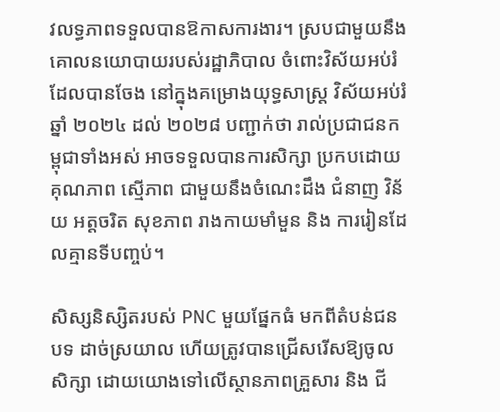វលទ្ធភាពទទួលបានឱកាសការងារ។ ស្របជាមួយនឹងគោលនយោបាយរបស់រដ្ឋាភិបាល ចំពោះវិស័យអប់រំ ដែលបានចែង នៅក្នុងគម្រោងយុទ្ធសាស្រ្ត វិស័យអប់រំ ឆ្នាំ ២០២៤ ដល់ ២០២៨ បញ្ជាក់ថា រាល់ប្រជាជនកម្ពុជាទាំងអស់ អាចទទួលបានការសិក្សា ប្រកបដោយគុណភាព ស្មើភាព ជាមួយនឹងចំណេះដឹង ជំនាញ វិន័យ អត្តចរិត សុខភាព រាងកាយមាំមួន និង ការរៀនដែលគ្មានទីបញ្ចប់។

សិស្សនិស្សិតរបស់ PNC មួយផ្នែកធំ មកពីតំបន់ជនបទ ដាច់ស្រយាល ហើយត្រូវបានជ្រើសរើសឱ្យចូលសិក្សា ដោយយោងទៅលើស្ថានភាពគ្រួសារ និង ជី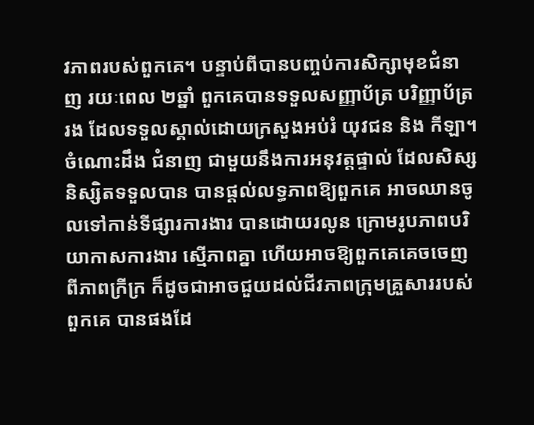វភាពរបស់ពួកគេ។ បន្ទាប់ពីបានបញ្ចប់ការសិក្សាមុខជំនាញ រយៈពេល ២ឆ្នាំ ពួកគេបានទទួលសញ្ញាប័ត្រ បរិញ្ញាប័ត្ររង ដែលទទួលស្គាល់ដោយក្រសួងអប់រំ យុវជន និង កីឡា។ ចំណោះដឹង ជំនាញ ជាមួយនឹងការអនុវត្តផ្ទាល់ ដែលសិស្សនិស្សិតទទួលបាន បានផ្តល់លទ្ធភាពឱ្យពួកគេ អាចឈានចូលទៅកាន់ទីផ្សារការងារ បានដោយរលូន ក្រោមរូបភាពបរិយាកាសការងារ ស្មើភាពគ្នា ហើយអាចឱ្យពួកគេគេចចេញពីភាពក្រីក្រ ក៏ដូចជាអាចជួយដល់ជីវភាពក្រុមគ្រួសាររបស់ពួកគេ បានផងដែ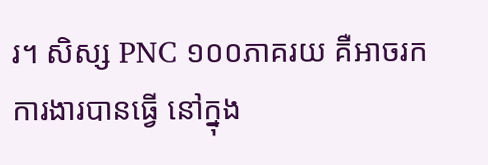រ។ សិស្ស PNC ១០០ភាគរយ គឺអាចរកការងារបានធ្វើ នៅក្នុង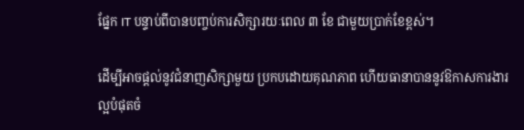ផ្នែក IT បន្ទាប់ពីបានបញ្ចប់ការសិក្សារយៈពេល ៣ ខែ ជាមួយប្រាក់ខែខ្ពស់។

ដើម្បីអាចផ្តល់នូវជំនាញសិក្សាមួយ ប្រកបដោយគុណភាព ហើយធានាបាននូវឱកាសការងារល្អបំផុតចំ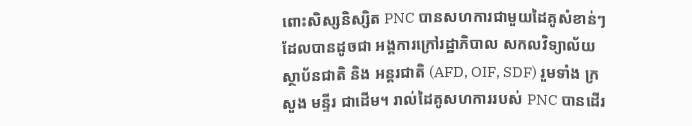ពោះសិស្សនិស្សិត PNC បានសហការជាមួយដៃគូសំខាន់ៗ ដែលបានដូចជា អង្គការក្រៅរដ្ឋាភិបាល សកលវិទ្យាល័យ ស្ថាប័នជាតិ និង អន្តរជាតិ (AFD, OIF, SDF) រួមទាំង ក្រសួង មន្ទីរ ជាដើម។ រាល់ដៃគូសហការរបស់ PNC បានដើរ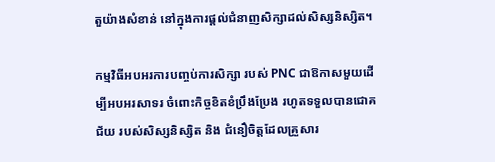តួយ៉ាងសំខាន់ នៅក្នុងការផ្តល់ជំនាញសិក្សាដល់សិស្សនិស្សិត។

កម្មវិធីអបអរការបញ្ចប់ការសិក្សា របស់ PNC ជាឱកាសមួយដើម្បីអបអរសាទរ ចំពោះកិច្ចខិតខំប្រឹងប្រែង រហូតទទួលបានជោគជ័យ របស់សិស្សនិស្សិត និង ជំនឿចិត្តដែលគ្រួសារ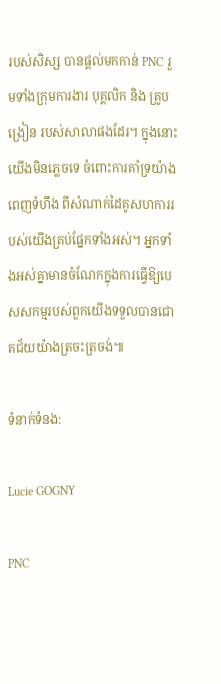របស់សិស្ស បានផ្តល់មកកាន់ PNC រួមទាំងក្រុមការងារ បុគ្គលិក និង គ្រូបង្រៀន របស់សាលាផងដែរ។ ក្នុងនោះយើងមិនភ្លេចទេ ចំពោះការគាំទ្រយ៉ាងពេញទំហឹង ពីសំណាក់ដៃគូសហការរបស់យើងគ្រប់ផ្នែកទាំងអស់។ អ្នកទាំងអស់គ្នាមានចំណែកក្នុងការធ្វើឱ្យបេសសកម្មរបស់ពួកយើងទទួលបានជោគជ័យយ៉ាងត្រចះត្រចង់៕

ទំនាក់ទំនង:

Lucie GOGNY

PNC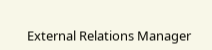External Relations Manager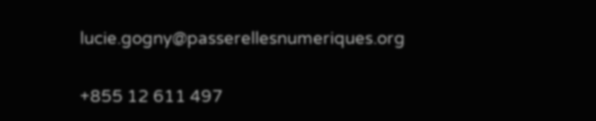lucie.gogny@passerellesnumeriques.org

+855 12 611 497